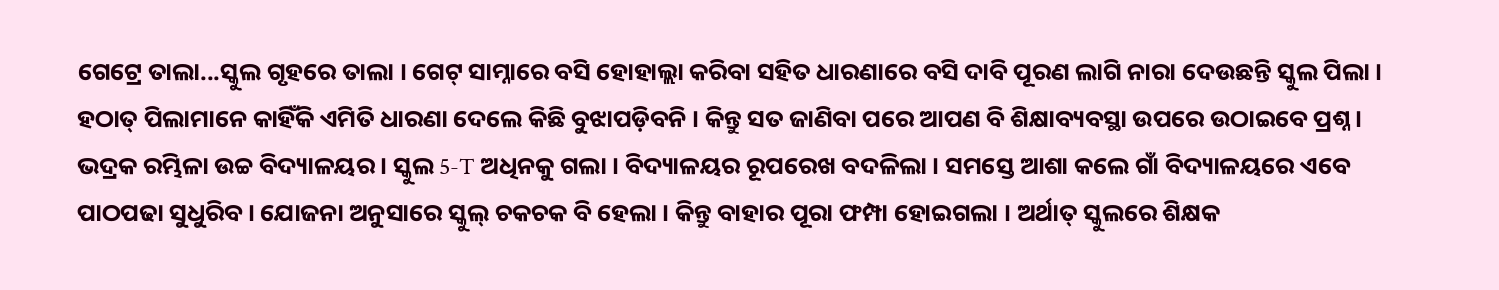ଗେଟ୍ରେ ତାଲା...ସ୍କୁଲ ଗୃହରେ ତାଲା । ଗେଟ୍ ସାମ୍ନାରେ ବସି ହୋହାଲ୍ଲା କରିବା ସହିତ ଧାରଣାରେ ବସି ଦାବି ପୂରଣ ଲାଗି ନାରା ଦେଉଛନ୍ତି ସ୍କୁଲ ପିଲା । ହଠାତ୍ ପିଲାମାନେ କାହିଁକି ଏମିତି ଧାରଣା ଦେଲେ କିଛି ବୁଝାପଡ଼ିବନି । କିନ୍ତୁ ସତ ଜାଣିବା ପରେ ଆପଣ ବି ଶିକ୍ଷାବ୍ୟବସ୍ଥା ଉପରେ ଉଠାଇବେ ପ୍ରଶ୍ନ ।
ଭଦ୍ରକ ରମ୍ଭିଳା ଉଚ୍ଚ ବିଦ୍ୟାଳୟର । ସ୍କୁଲ 5-T ଅଧିନକୁ ଗଲା । ବିଦ୍ୟାଳୟର ରୂପରେଖ ବଦଳିଲା । ସମସ୍ତେ ଆଶା କଲେ ଗାଁ ବିଦ୍ୟାଳୟରେ ଏବେ ପାଠପଢା ସୁଧୁରିବ । ଯୋଜନା ଅନୁସାରେ ସ୍କୁଲ୍ ଚକଚକ ବି ହେଲା । କିନ୍ତୁ ବାହାର ପୂରା ଫମ୍ପା ହୋଇଗଲା । ଅର୍ଥାତ୍ ସ୍କୁଲରେ ଶିକ୍ଷକ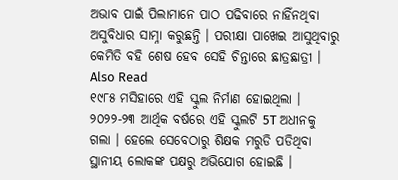ଅଭାବ ପାଇଁ ପିଲାମାନେ ପାଠ ପଢିବାରେ ନାହିଁନଥିବା ଅସୁବିଧାର ସାମ୍ନା କରୁଛନ୍ତି । ପରୀକ୍ଷା ପାଖେଇ ଆସୁଥିବାରୁ କେମିତି ବହି ଶେଷ ହେବ ସେହି ଚିନ୍ତାରେ ଛାତ୍ରଛାତ୍ରୀ ।
Also Read
୧୯୮୫ ମସିହାରେ ଏହି ସ୍କୁଲ ନିର୍ମାଣ ହୋଇଥିଲା । ୨୦୨୨-୨୩ ଆର୍ଥିକ ବର୍ଷରେ ଏହି ସ୍କୁଲଟି 5T ଅଧୀନକୁ ଗଲା । ହେଲେ ସେବେଠାରୁ ଶିକ୍ଷକ ମରୁଡି ପଡିଥିବା ସ୍ଥାନୀୟ ଲୋକଙ୍କ ପକ୍ଷରୁ ଅଭିଯୋଗ ହୋଇଛି ।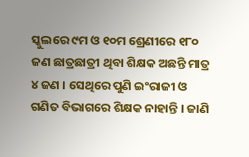ସ୍କୁଲରେ ୯ମ ଓ ୧୦ମ ଶ୍ରେଣୀରେ ୧୮୦ ଜଣ ଛାତ୍ରଛାତ୍ରୀ ଥିବା ଶିକ୍ଷକ ଅଛନ୍ତି ମାତ୍ର ୪ ଜଣ । ସେଥିରେ ପୁଣି ଇଂରାଜୀ ଓ ଗଣିତ ବିଭାଗରେ ଶିକ୍ଷକ ନାହାନ୍ତି । ଜାଣି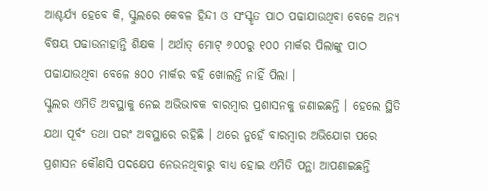ଆଶ୍ଚର୍ଯ୍ୟ ହେବେ କି, ସ୍କୁଲରେ କେବଳ ହିନ୍ଦୀ ଓ ସଂସ୍କୃତ ପାଠ ପଢାଯାଉଥିବା ବେଳେ ଅନ୍ୟ ବିଷୟ ପଢାଉନାହାନ୍ତି ଶିକ୍ଷକ । ଅର୍ଥାତ୍ ମୋଟ୍ ୬୦୦ରୁ ୧୦୦ ମାର୍କର ପିଲାଙ୍କୁ ପାଠ ପଢାଯାଉଥିବା ବେଳେ ୫୦୦ ମାର୍କର ବହି ଖୋଲନ୍ତି ନାହିଁ ପିଲା ।
ସ୍କୁଲର ଏମିତି ଅବସ୍ଥାକୁ ନେଇ ଅଭିଭାବକ ବାରମ୍ବାର ପ୍ରଶାସନକୁ ଜଣାଇଛନ୍ତି । ହେଲେ ସ୍ଥିତି ଯଥା ପୂର୍ବଂ ତଥା ପରଂ ଅବସ୍ଥାରେ ରହିଛି । ଥରେ ନୁହେଁ ବାରମ୍ବାର ଅଭିଯୋଗ ପରେ ପ୍ରଶାସନ କୌଣସି ପଦକ୍ଷେପ ନେଉନଥିବାରୁ ବାଧ୍ୟ ହୋଇ ଏମିତି ପନ୍ଥା ଆପଣାଇଛନ୍ତି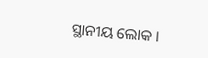ସ୍ଥାନୀୟ ଲୋକ ।